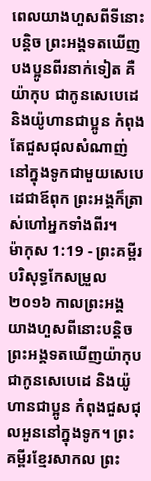ពេលយាងហួសពីទីនោះបន្តិច ព្រះអង្គទតឃើញបងប្អូនពីរនាក់ទៀត គឺយ៉ាកុប ជាកូនសេបេដេ និងយ៉ូហានជាប្អូន កំពុងតែជួសជុលសំណាញ់នៅក្នុងទូកជាមួយសេបេដេជាឪពុក ព្រះអង្គក៏ត្រាស់ហៅអ្នកទាំងពីរ។
ម៉ាកុស 1:19 - ព្រះគម្ពីរបរិសុទ្ធកែសម្រួល ២០១៦ កាលព្រះអង្គយាងហួសពីនោះបន្តិច ព្រះអង្គទតឃើញយ៉ាកុបជាកូនសេបេដេ និងយ៉ូហានជាប្អូន កំពុងជួសជុលអួននៅក្នុងទូក។ ព្រះគម្ពីរខ្មែរសាកល ព្រះ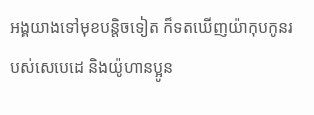អង្គយាងទៅមុខបន្តិចទៀត ក៏ទតឃើញយ៉ាកុបកូនរបស់សេបេដេ និងយ៉ូហានប្អូន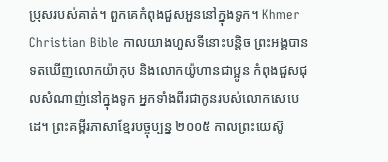ប្រុសរបស់គាត់។ ពួកគេកំពុងជួសអួននៅក្នុងទូក។ Khmer Christian Bible កាលយាងហួសទីនោះបន្ដិច ព្រះអង្គបានទតឃើញលោកយ៉ាកុប និងលោកយ៉ូហានជាប្អូន កំពុងជួសជុលសំណាញ់នៅក្នុងទូក អ្នកទាំងពីរជាកូនរបស់លោកសេបេដេ។ ព្រះគម្ពីរភាសាខ្មែរបច្ចុប្បន្ន ២០០៥ កាលព្រះយេស៊ូ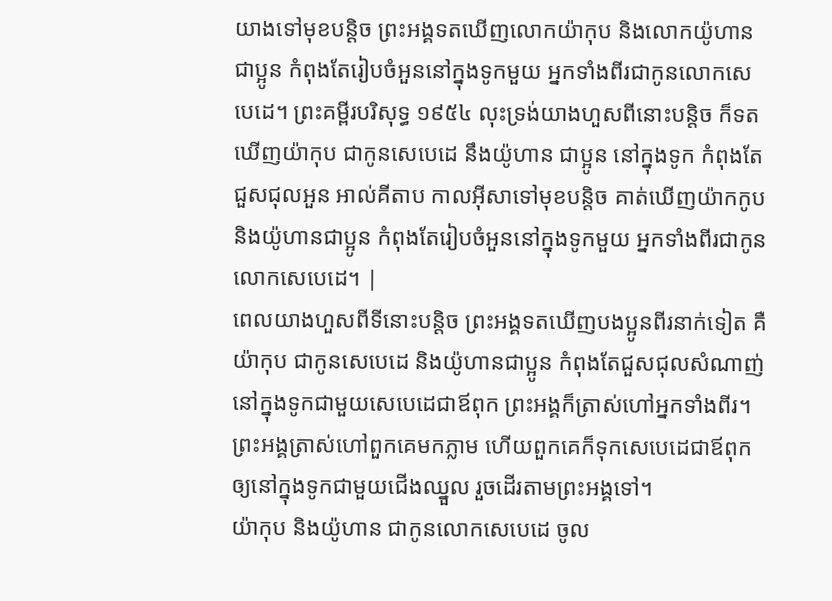យាងទៅមុខបន្ដិច ព្រះអង្គទតឃើញលោកយ៉ាកុប និងលោកយ៉ូហាន ជាប្អូន កំពុងតែរៀបចំអួននៅក្នុងទូកមួយ អ្នកទាំងពីរជាកូនលោកសេបេដេ។ ព្រះគម្ពីរបរិសុទ្ធ ១៩៥៤ លុះទ្រង់យាងហួសពីនោះបន្តិច ក៏ទតឃើញយ៉ាកុប ជាកូនសេបេដេ នឹងយ៉ូហាន ជាប្អូន នៅក្នុងទូក កំពុងតែជួសជុលអួន អាល់គីតាប កាលអ៊ីសាទៅមុខបន្ដិច គាត់ឃើញយ៉ាកកូប និងយ៉ូហានជាប្អូន កំពុងតែរៀបចំអួននៅក្នុងទូកមួយ អ្នកទាំងពីរជាកូនលោកសេបេដេ។ |
ពេលយាងហួសពីទីនោះបន្តិច ព្រះអង្គទតឃើញបងប្អូនពីរនាក់ទៀត គឺយ៉ាកុប ជាកូនសេបេដេ និងយ៉ូហានជាប្អូន កំពុងតែជួសជុលសំណាញ់នៅក្នុងទូកជាមួយសេបេដេជាឪពុក ព្រះអង្គក៏ត្រាស់ហៅអ្នកទាំងពីរ។
ព្រះអង្គត្រាស់ហៅពួកគេមកភ្លាម ហើយពួកគេក៏ទុកសេបេដេជាឪពុក ឲ្យនៅក្នុងទូកជាមួយជើងឈ្នួល រួចដើរតាមព្រះអង្គទៅ។
យ៉ាកុប និងយ៉ូហាន ជាកូនលោកសេបេដេ ចូល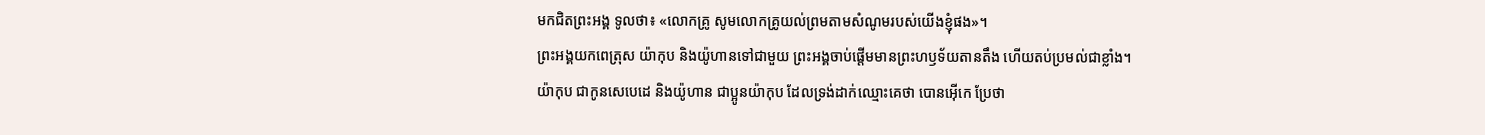មកជិតព្រះអង្គ ទូលថា៖ «លោកគ្រូ សូមលោកគ្រូយល់ព្រមតាមសំណូមរបស់យើងខ្ញុំផង»។
ព្រះអង្គយកពេត្រុស យ៉ាកុប និងយ៉ូហានទៅជាមួយ ព្រះអង្គចាប់ផ្ដើមមានព្រះហឫទ័យតានតឹង ហើយតប់ប្រមល់ជាខ្លាំង។
យ៉ាកុប ជាកូនសេបេដេ និងយ៉ូហាន ជាប្អូនយ៉ាកុប ដែលទ្រង់ដាក់ឈ្មោះគេថា បោនអ៊ើកេ ប្រែថា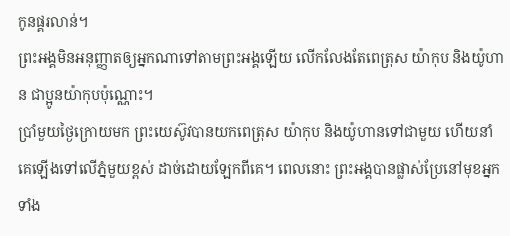កូនផ្គរលាន់។
ព្រះអង្គមិនអនុញ្ញាតឲ្យអ្នកណាទៅតាមព្រះអង្គឡើយ លើកលែងតែពេត្រុស យ៉ាកុប និងយ៉ូហាន ជាប្អូនយ៉ាកុបប៉ុណ្ណោះ។
ប្រាំមួយថ្ងៃក្រោយមក ព្រះយេស៊ូវបានយកពេត្រុស យ៉ាកុប និងយ៉ូហានទៅជាមួយ ហើយនាំគេឡើងទៅលើភ្នំមួយខ្ពស់ ដាច់ដោយឡែកពីគេ។ ពេលនោះ ព្រះអង្គបានផ្លាស់ប្រែនៅមុខអ្នកទាំង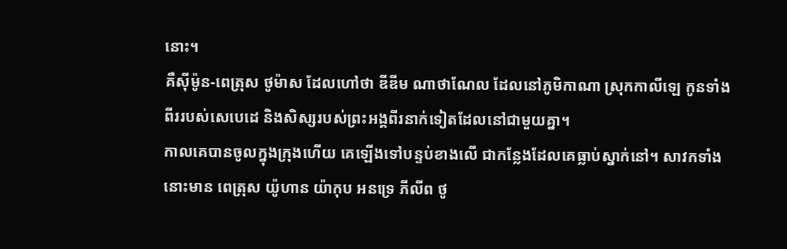នោះ។
គឺស៊ីម៉ូន-ពេត្រុស ថូម៉ាស ដែលហៅថា ឌីឌីម ណាថាណែល ដែលនៅភូមិកាណា ស្រុកកាលីឡេ កូនទាំងពីររបស់សេបេដេ និងសិស្សរបស់ព្រះអង្គពីរនាក់ទៀតដែលនៅជាមួយគ្នា។
កាលគេបានចូលក្នុងក្រុងហើយ គេឡើងទៅបន្ទប់ខាងលើ ជាកន្លែងដែលគេធ្លាប់ស្នាក់នៅ។ សាវកទាំងនោះមាន ពេត្រុស យ៉ូហាន យ៉ាកុប អនទ្រេ ភីលីព ថូ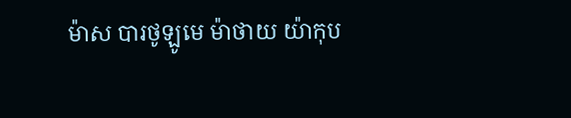ម៉ាស បារថូឡូមេ ម៉ាថាយ យ៉ាកុប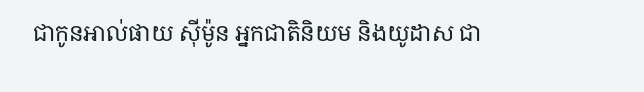ជាកូនអាល់ផាយ ស៊ីម៉ូន អ្នកជាតិនិយម និងយូដាស ជា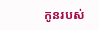កូនរបស់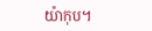យ៉ាកុប។